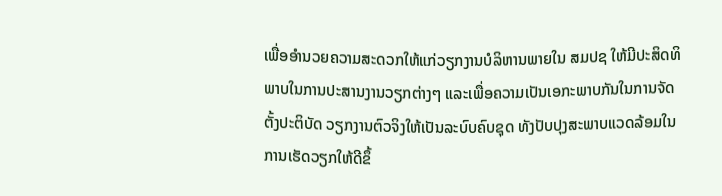ເພື່ອອໍານວຍຄວາມສະດວກໃຫ້ແກ່ວຽກງານບໍລິຫານພາຍໃນ ສມປຊ ໃຫ້ມີປະສິດທິພາບໃນການປະສານງານວຽກຕ່າງໆ ແລະເພື່ອຄວາມເປັນເອກະພາບກັນໃນການຈັດຕັ້ງປະຕິບັດ ວຽກງານຕົວຈິງໃຫ້ເປັນລະບົບຄົບຊຸດ ທັງປັບປຸງສະພາບແວດລ້ອມໃນການເຮັດວຽກໃຫ້ດີຂຶ້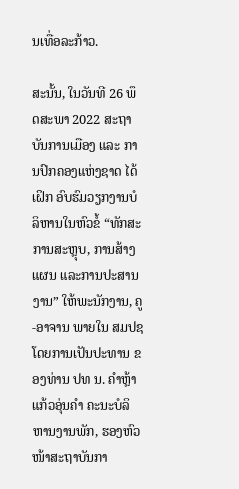ນເທື່ອລະກ້າວ.

ສະນັ້ນ, ໃນວັນທີ 26 ພຶດສະພາ 2022 ສະຖາບັນການເມືອງ ແລະ ການປົກຄອງແຫ່ງຊາດ ໄດ້ເຝິກ ອົບຮົມວຽກງານບໍລິຫານໃນຫົວຂໍ້ “ທັກສະການສະຫຼຸບ, ການສ້າງແຜນ ແລະການປະສານງານ” ໃຫ້ພະນັກງານ, ຄູ-ອາຈານ ພາຍໃນ ສມປຊ ໂດຍການເປັນປະທານ ຂອງທ່ານ ປທ ນ. ຄໍາຫຼ້າ ແກ້ວອຸ່ນຄໍາ ຄະນະບໍລິຫານງານພັກ, ຮອງຫົວໜ້າສະຖາບັນກາ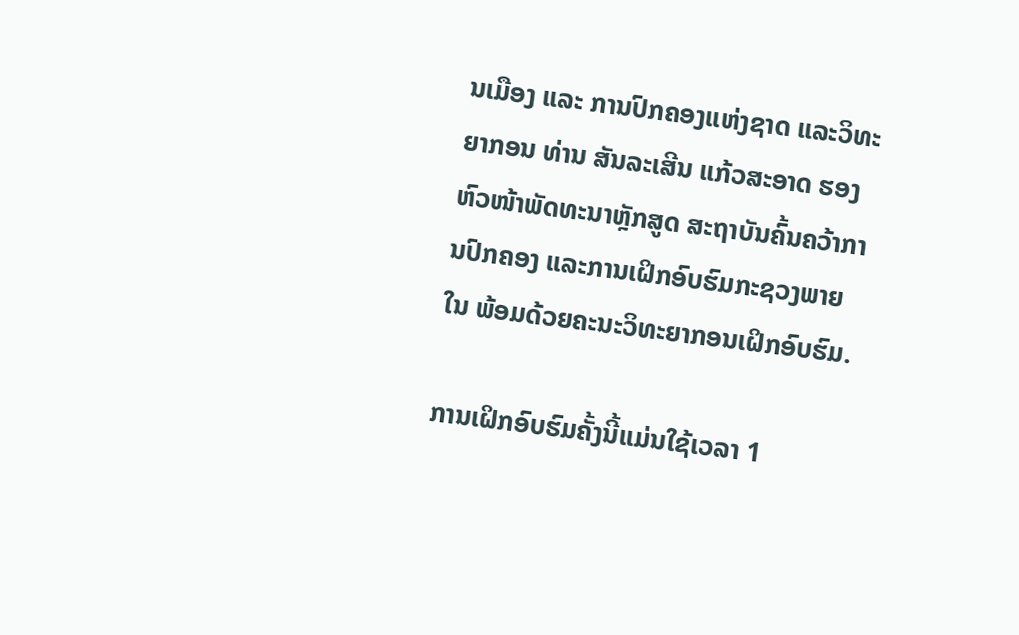ນເມືອງ ແລະ ການປົກຄອງແຫ່ງຊາດ ແລະວິທະຍາກອນ ທ່ານ ສັນລະເສີນ ແກ້ວສະອາດ ຮອງຫົວໜ້າພັດທະນາຫຼັກສູດ ສະຖາບັນຄົ້ນຄວ້າການປົກຄອງ ແລະການເຝິກອົບຮົມກະຊວງພາຍໃນ ພ້ອມດ້ວຍຄະນະວິທະຍາກອນເຝິກອົບຮົມ.

ການເຝິກອົບຮົມຄັ້ງນີ້ແມ່ນໃຊ້ເວລາ 1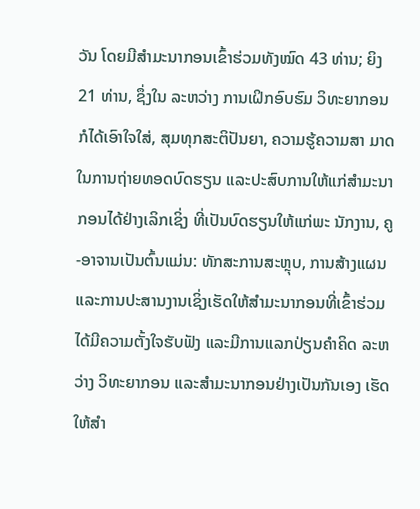ວັນ ໂດຍມີສໍາມະນາກອນເຂົ້າຮ່ວມທັງໝົດ 43 ທ່ານ; ຍິງ 21 ທ່ານ, ຊຶ່ງໃນ ລະຫວ່າງ ການເຝິກອົບຮົມ ວິທະຍາກອນກໍໄດ້ເອົາໃຈໃສ່, ສຸມທຸກສະຕິປັນຍາ, ຄວາມຮູ້ຄວາມສາ ມາດໃນການຖ່າຍທອດບົດຮຽນ ແລະປະສົບການໃຫ້ແກ່ສຳມະນາກອນໄດ້ຢ່າງເລິກເຊິ່ງ ທີ່ເປັນບົດຮຽນໃຫ້ແກ່ພະ ນັກງານ, ຄູ-ອາຈານເປັນຕົ້ນແມ່ນ: ທັກສະການສະຫຼຸບ, ການສ້າງແຜນ ແລະການປະສານງານເຊິ່ງເຮັດໃຫ້ສຳມະນາກອນທີ່ເຂົ້າຮ່ວມໄດ້ມີຄວາມຕັ້ງໃຈຮັບຟັງ ແລະມີການແລກປ່ຽນຄໍາຄິດ ລະຫວ່າງ ວິທະຍາກອນ ແລະສໍາມະນາກອນຢ່າງເປັນກັນເອງ ເຮັດໃຫ້ສໍາ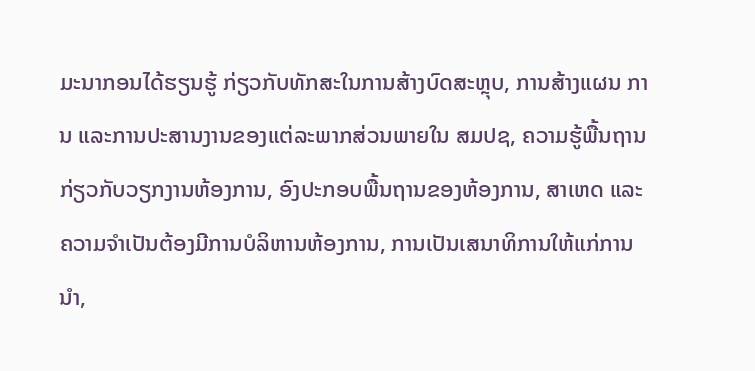ມະນາກອນໄດ້ຮຽນຮູ້ ກ່ຽວກັບທັກສະໃນການສ້າງບົດສະຫຼຸບ, ການສ້າງແຜນ ການ ແລະການປະສານງານຂອງແຕ່ລະພາກສ່ວນພາຍໃນ ສມປຊ, ຄວາມຮູ້ພື້ນຖານກ່ຽວກັບວຽກງານຫ້ອງການ, ອົງປະກອບພື້ນຖານຂອງຫ້ອງການ, ສາເຫດ ແລະຄວາມຈໍາເປັນຕ້ອງມີການບໍລິຫານຫ້ອງການ, ການເປັນເສນາທິການໃຫ້ແກ່ການນໍາ,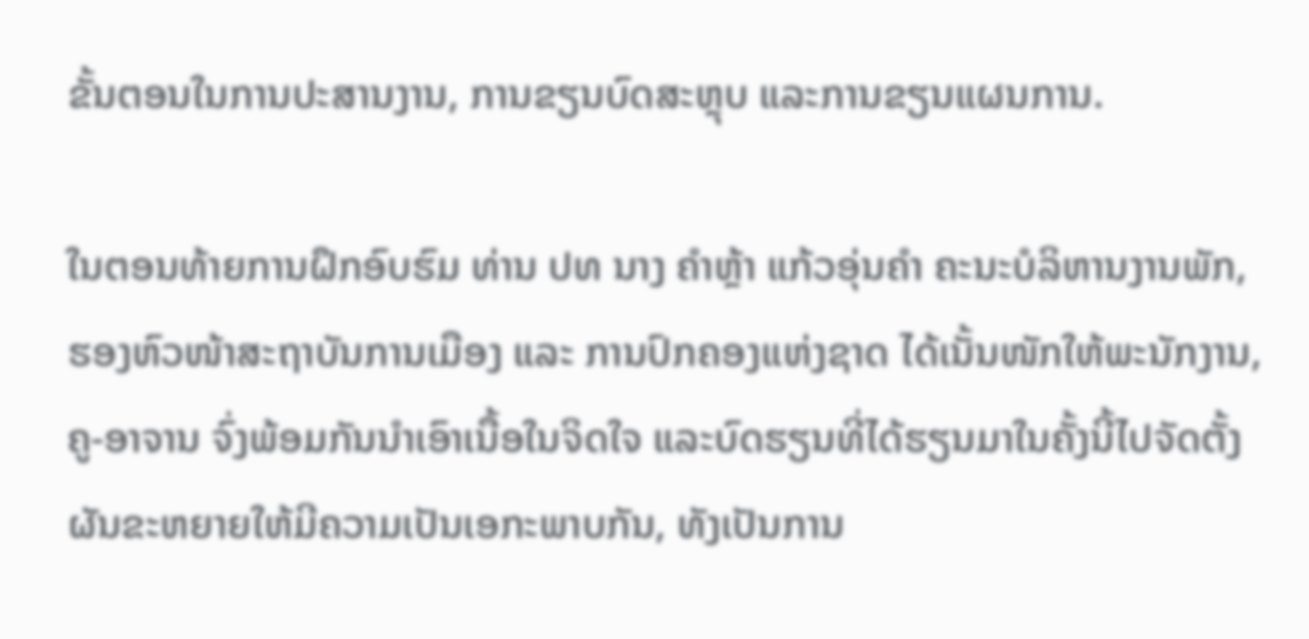ຂັ້ນຕອນໃນການປະສານງານ, ການຂຽນບົດສະຫຼຸບ ແລະການຂຽນແຜນການ.

ໃນຕອນທ້າຍການຝຶກອົບຮົມ ທ່ານ ປທ ນາງ ຄໍາຫຼ້າ ແກ້ວອຸ່ນຄໍາ ຄະນະບໍລິຫານງານພັກ, ຮອງຫົວໜ້າສະຖາບັນການເມືອງ ແລະ ການປົກຄອງແຫ່ງຊາດ ໄດ້ເນັ້ນໜັກໃຫ້ພະນັກງານ, ຄູ-ອາຈານ ຈົ່ງພ້ອມກັນນໍາເອົາເນື້ອໃນຈິດໃຈ ແລະບົດຮຽນທີ່ໄດ້ຮຽນມາໃນຄັ້ງນີ້ໄປຈັດຕັ້ງຜັນຂະຫຍາຍໃຫ້ມີຄວາມເປັນເອກະພາບກັນ, ທັງເປັນການ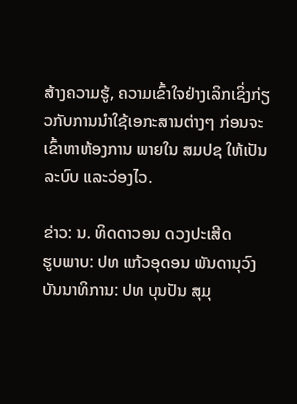ສ້າງຄວາມຮູ້, ຄວາມເຂົ້າໃຈຢ່າງເລິກເຊິ່ງກ່ຽວກັບການນໍາໃຊ້ເອກະສານຕ່າງໆ ກ່ອນຈະເຂົ້າຫາຫ້ອງການ ພາຍໃນ ສມປຊ ໃຫ້ເປັນລະບົບ ແລະວ່ອງໄວ.

ຂ່າວ: ນ. ທິດດາວອນ ດວງປະເສີດ
ຮູບພາບ: ປທ ແກ້ວອຸດອນ ພັນດານຸວົງ
ບັນນາທິການ: ປທ ບຸນປັນ ສຸມຸ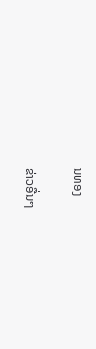ນທອງ

ຂ່າວອື່ນໆ